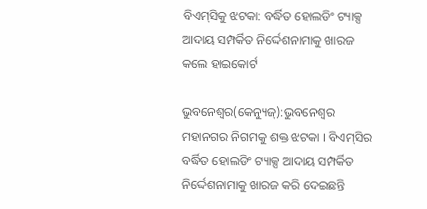ବିଏମ୍‌ସିକୁ ଝଟକା: ବର୍ଦ୍ଧିତ ହୋଲଡିଂ ଟ୍ୟାକ୍ସ ଆଦାୟ ସମ୍ପର୍କିତ ନିର୍ଦ୍ଦେଶନାମାକୁ ଖାରଜ କଲେ ହାଇକୋର୍ଟ

ଭୁବନେଶ୍ବର(କେନ୍ୟୁଜ୍):ଭୁବନେଶ୍ୱର ମହାନଗର ନିଗମକୁ ଶକ୍ତ ଝଟକା । ବିଏମ୍‌ସିର ବର୍ଦ୍ଧିତ ହୋଲଡିଂ ଟ୍ୟାକ୍ସ ଆଦାୟ ସମ୍ପର୍କିତ ନିର୍ଦ୍ଦେଶନାମାକୁ ଖାରଜ କରି ଦେଇଛନ୍ତି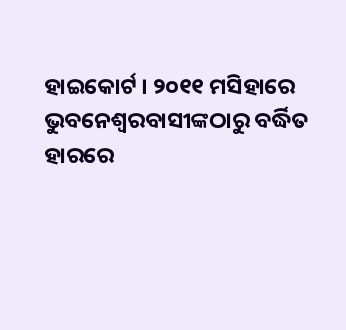ହାଇକୋର୍ଟ । ୨୦୧୧ ମସିହାରେ ଭୁବନେଶ୍ୱରବାସୀଙ୍କଠାରୁ ବର୍ଦ୍ଧିତ ହାରରେ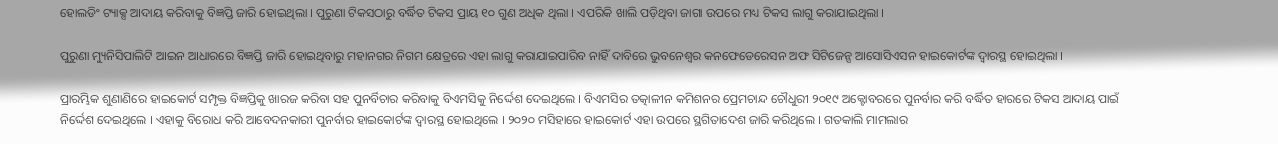ହୋଲଡିଂ ଟ୍ୟାକ୍ସ ଆଦାୟ କରିବାକୁ ବିଜ୍ଞପ୍ତି ଜାରି ହୋଇଥିଲା । ପୁରୁଣା ଟିକସଠାରୁ ବର୍ଦ୍ଧିତ ଟିକସ ପ୍ରାୟ ୧୦ ଗୁଣ ଅଧିକ ଥିଲା । ଏପରିକି ଖାଲି ପଡ଼ିଥିବା ଜାଗା ଉପରେ ମଧ୍ୟ ଟିକସ ଲାଗୁ କରାଯାଇଥିଲା ।

ପୁରୁଣା ମ୍ୟୁନିସିପାଲିଟି ଆଇନ ଆଧାରରେ ବିଜ୍ଞପ୍ତି ଜାରି ହୋଇଥିବାରୁ ମହାନଗର ନିଗମ କ୍ଷେତ୍ରରେ ଏହା ଲାଗୁ କରାଯାଇପାରିବ ନାହିଁ ଦାବିରେ ଭୁବନେଶ୍ୱର କନଫେଡେରେସନ ଅଫ ସିଟିଜେନ୍ସ ଆସୋସିଏସନ ହାଇକୋର୍ଟଙ୍କ ଦ୍ୱାରସ୍ଥ ହୋଇଥିଲା ।

ପ୍ରାରମ୍ଭିକ ଶୁଣାଣିରେ ହାଇକୋର୍ଟ ସମ୍ପୃକ୍ତ ବିଜ୍ଞପ୍ତିକୁ ଖାରଜ କରିବା ସହ ପୁନର୍ବିଚାର କରିବାକୁ ବିଏମସିକୁ ନିର୍ଦ୍ଦେଶ ଦେଇଥିଲେ । ବିଏମସିର ତତ୍କାଳୀନ କମିଶନର ପ୍ରେମଚାନ୍ଦ ଚୌଧୁରୀ ୨୦୧୯ ଅକ୍ଟୋବରରେ ପୁନର୍ବାର କରି ବର୍ଦ୍ଧିତ ହାରରେ ଟିକସ ଆଦାୟ ପାଇଁ ନିର୍ଦ୍ଦେଶ ଦେଇଥିଲେ । ଏହାକୁ ବିରୋଧ କରି ଆବେଦନକାରୀ ପୁନର୍ବାର ହାଇକୋର୍ଟଙ୍କ ଦ୍ୱାରସ୍ଥ ହୋଇଥିଲେ । ୨୦୨୦ ମସିହାରେ ହାଇକୋର୍ଟ ଏହା ଉପରେ ସ୍ଥଗିତାଦେଶ ଜାରି କରିଥିଲେ । ଗତକାଲି ମାମଲାର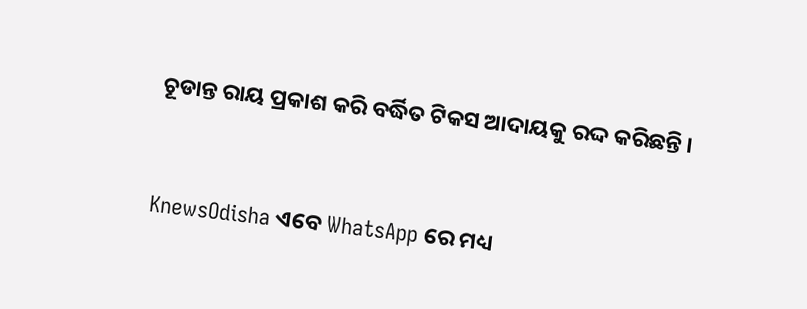ଚୂଡାନ୍ତ ରାୟ ପ୍ରକାଶ କରି ବର୍ଦ୍ଧିତ ଟିକସ ଆଦାୟକୁ ରଦ୍ଦ କରିଛନ୍ତି ।


KnewsOdisha ଏବେ WhatsApp ରେ ମଧ୍ୟ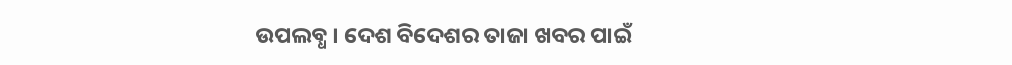ଉପଲବ୍ଧ । ଦେଶ ବିଦେଶର ତାଜା ଖବର ପାଇଁ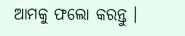ଆମକୁ ଫଲୋ କରନ୍ତୁ ।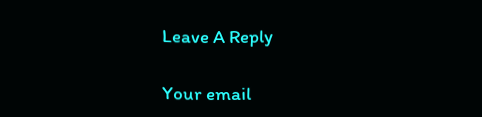Leave A Reply

Your email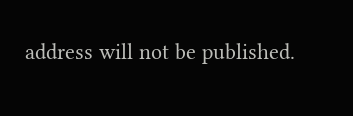address will not be published.